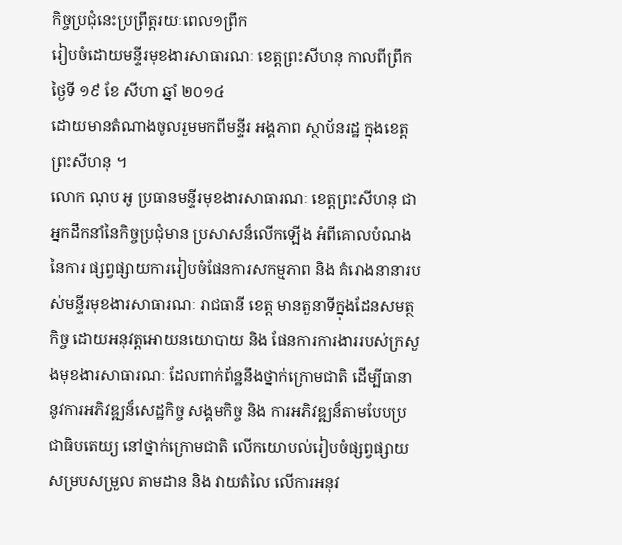កិច្ចប្រជុំនេះប្រព្រឹត្តរយៈពេល១ព្រឹក
រៀបចំដោយមន្ទីរមុខងារសាធារណៈ ខេត្តព្រះសីហនុ កាលពីព្រឹកថ្ងៃទី ១៩ ខែ សីហា ឆ្នាំ ២០១៤
ដោយមានតំណាងចូលរួមមកពីមន្ទីរ អង្គភាព ស្ថាប័នរដ្ឋ ក្នុងខេត្តព្រះសីហនុ ។
លោក ណុប អូ ប្រធានមន្ទីរមុខងារសាធារណៈ ខេត្តព្រះសីហនុ ជាអ្នកដឹកនាំនៃកិច្ចប្រជុំមាន ប្រសាសន៏លើកឡើង អំពីគោលបំណងនៃការ ផ្សព្វផ្សាយការរៀបចំផែនការសកម្មភាព និង គំរោងនានារបស់មន្ទីរមុខងារសាធារណៈ រាជធានី ខេត្ត មានតួនាទីក្នុងដែនសមត្ថកិច្ច ដោយអនុវត្តអោយនយោបាយ និង ផែនការការងាររបស់ក្រសួងមុខងារសាធារណៈ ដែលពាក់ព័ន្ឋនឹងថ្នាក់ក្រោមជាតិ ដើម្បីធានានូវការអភិវឌ្ឍន៏សេដ្ឋកិច្ច សង្គមកិច្ច និង ការអភិវឌ្ឍន៏តាមបែបប្រជាធិបតេយ្យ នៅថ្នាក់ក្រោមជាតិ លើកយោបល់រៀបចំផ្សព្វផ្សាយសម្របសម្រួល តាមដាន និង វាយតំលៃ លើការអនុវ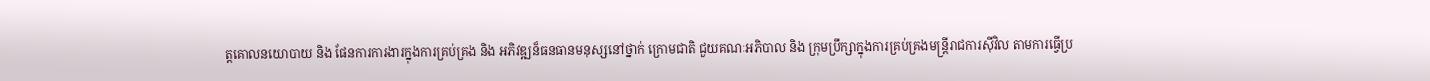ត្តគោលនយោបាយ និង ផែនការការងារក្នុងការគ្រប់គ្រង និង អភិវឌ្ឍន៏ធនធានមនុស្សនៅថ្នាក់ ក្រោមជាតិ ជួយគណៈអភិបាល និង ក្រុមប្រឹក្សាក្នុងការគ្រប់គ្រងមន្ត្រីរាជការស៊ីវិល តាមការធ្វើប្រ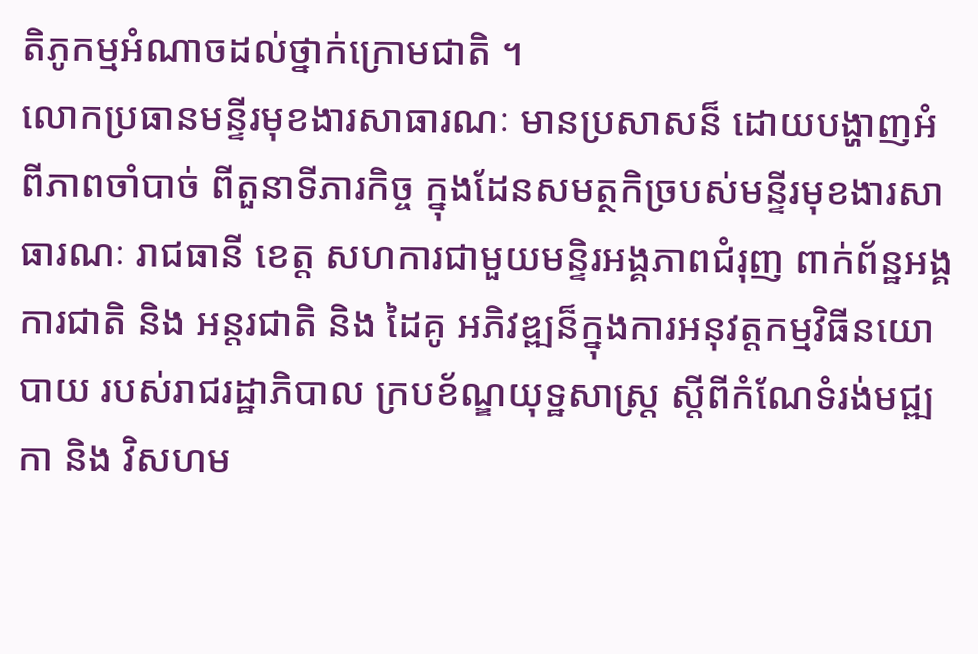តិភូកម្មអំណាចដល់ថ្នាក់ក្រោមជាតិ ។
លោកប្រធានមន្ទីរមុខងារសាធារណៈ មានប្រសាសន៏ ដោយបង្ហាញអំពីភាពចាំបាច់ ពីតួនាទីភារកិច្ច ក្នុងដែនសមត្ថកិច្របស់មន្ទីរមុខងារសាធារណៈ រាជធានី ខេត្ត សហការជាមួយមន្ទិរអង្គភាពជំរុញ ពាក់ព័ន្ឋអង្គការជាតិ និង អន្តរជាតិ និង ដៃគូ អភិវឌ្ឍន៏ក្នុងការអនុវត្តកម្មវិធីនយោបាយ របស់រាជរដ្ឋាភិបាល ក្របខ័ណ្ឌយុទ្ឋសាស្ត្រ ស្តីពីកំណែទំរង់មជ្ឍកា និង វិសហម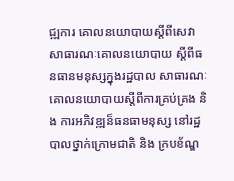ជ្ឍការ គោលនយោបាយស្តីពីសេវាសាធារណៈគោលនយោបាយ ស្តីពីធនធានមនុស្សក្នុងរដ្ឋបាល សាធារណៈគោលនយោបាយស្តីពីការគ្រប់គ្រង និង ការអភិវឌ្ឍន៏ធនធាមនុស្ស នៅរដ្ឋបាលថ្នាក់ក្រោមជាតិ និង ក្របខ័ណ្ឌ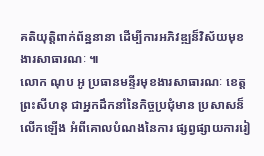គតិយុត្តិពាក់ព័ន្ឋនានា ដើម្បីការអភិវឌ្ឍន៏វិស័យមុខងារសាធារណៈ ៕
លោក ណុប អូ ប្រធានមន្ទីរមុខងារសាធារណៈ ខេត្តព្រះសីហនុ ជាអ្នកដឹកនាំនៃកិច្ចប្រជុំមាន ប្រសាសន៏លើកឡើង អំពីគោលបំណងនៃការ ផ្សព្វផ្សាយការរៀ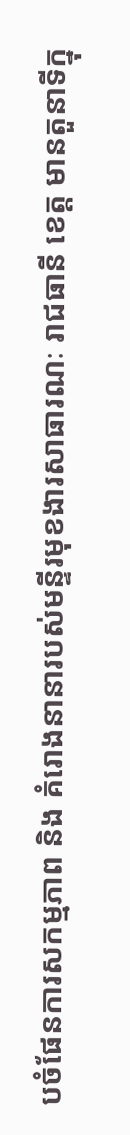បចំផែនការសកម្មភាព និង គំរោងនានារបស់មន្ទីរមុខងារសាធារណៈ រាជធានី ខេត្ត មានតួនាទីក្នុ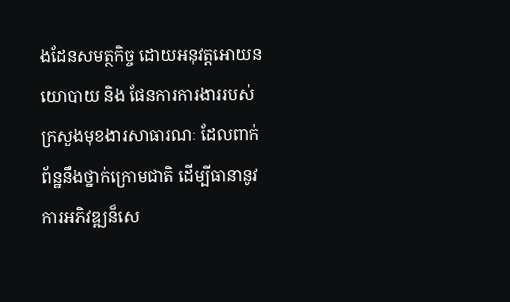ងដែនសមត្ថកិច្ច ដោយអនុវត្តអោយនយោបាយ និង ផែនការការងាររបស់ក្រសួងមុខងារសាធារណៈ ដែលពាក់ព័ន្ឋនឹងថ្នាក់ក្រោមជាតិ ដើម្បីធានានូវការអភិវឌ្ឍន៏សេ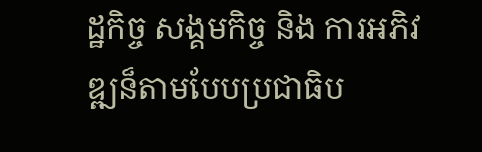ដ្ឋកិច្ច សង្គមកិច្ច និង ការអភិវឌ្ឍន៏តាមបែបប្រជាធិប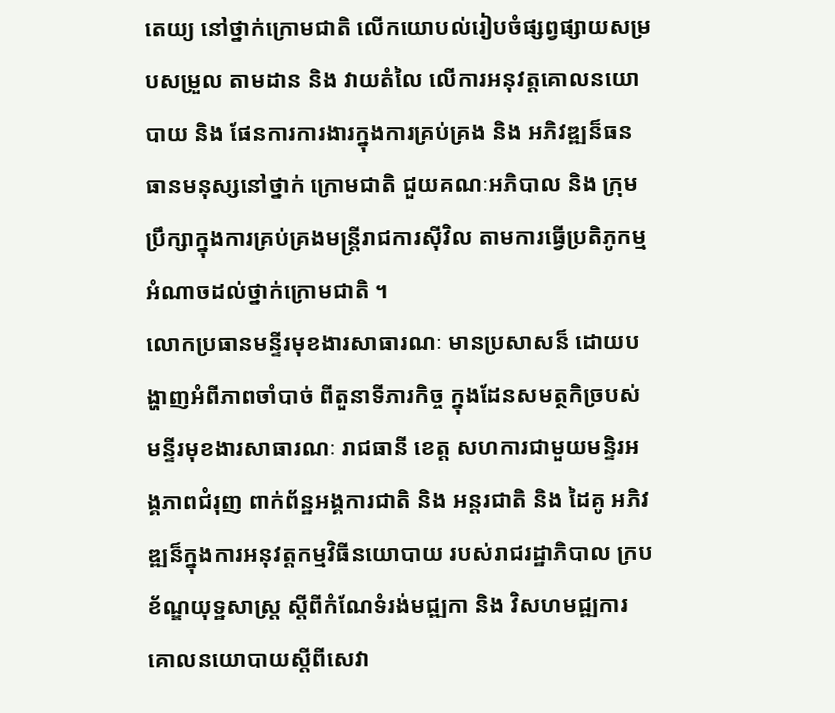តេយ្យ នៅថ្នាក់ក្រោមជាតិ លើកយោបល់រៀបចំផ្សព្វផ្សាយសម្របសម្រួល តាមដាន និង វាយតំលៃ លើការអនុវត្តគោលនយោបាយ និង ផែនការការងារក្នុងការគ្រប់គ្រង និង អភិវឌ្ឍន៏ធនធានមនុស្សនៅថ្នាក់ ក្រោមជាតិ ជួយគណៈអភិបាល និង ក្រុមប្រឹក្សាក្នុងការគ្រប់គ្រងមន្ត្រីរាជការស៊ីវិល តាមការធ្វើប្រតិភូកម្មអំណាចដល់ថ្នាក់ក្រោមជាតិ ។
លោកប្រធានមន្ទីរមុខងារសាធារណៈ មានប្រសាសន៏ ដោយបង្ហាញអំពីភាពចាំបាច់ ពីតួនាទីភារកិច្ច ក្នុងដែនសមត្ថកិច្របស់មន្ទីរមុខងារសាធារណៈ រាជធានី ខេត្ត សហការជាមួយមន្ទិរអង្គភាពជំរុញ ពាក់ព័ន្ឋអង្គការជាតិ និង អន្តរជាតិ និង ដៃគូ អភិវឌ្ឍន៏ក្នុងការអនុវត្តកម្មវិធីនយោបាយ របស់រាជរដ្ឋាភិបាល ក្របខ័ណ្ឌយុទ្ឋសាស្ត្រ ស្តីពីកំណែទំរង់មជ្ឍកា និង វិសហមជ្ឍការ គោលនយោបាយស្តីពីសេវា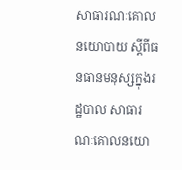សាធារណៈគោលនយោបាយ ស្តីពីធនធានមនុស្សក្នុងរដ្ឋបាល សាធារណៈគោលនយោ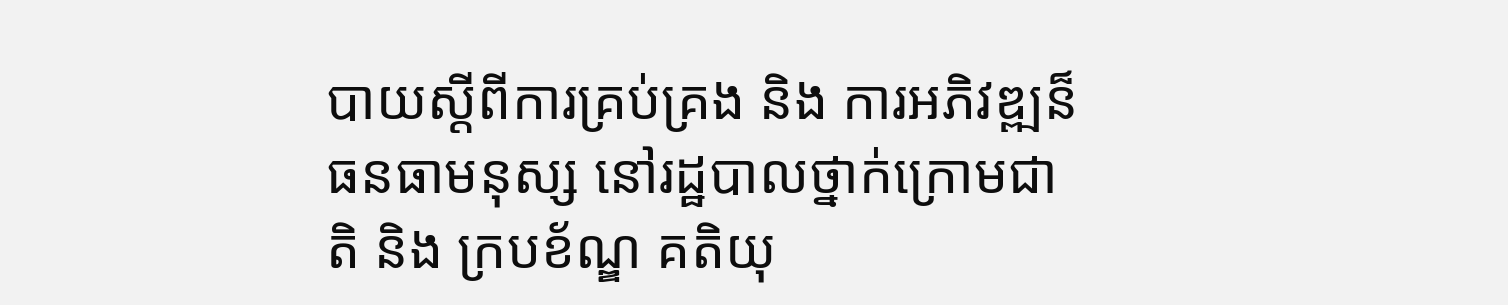បាយស្តីពីការគ្រប់គ្រង និង ការអភិវឌ្ឍន៏ធនធាមនុស្ស នៅរដ្ឋបាលថ្នាក់ក្រោមជាតិ និង ក្របខ័ណ្ឌ គតិយុ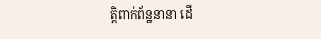ត្តិពាក់ព័ន្ឋនានា ដើ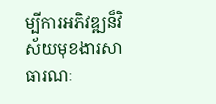ម្បីការអភិវឌ្ឍន៏វិស័យមុខងារសាធារណៈ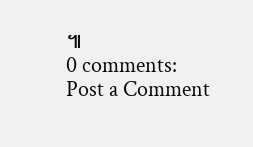៕
0 comments:
Post a Comment